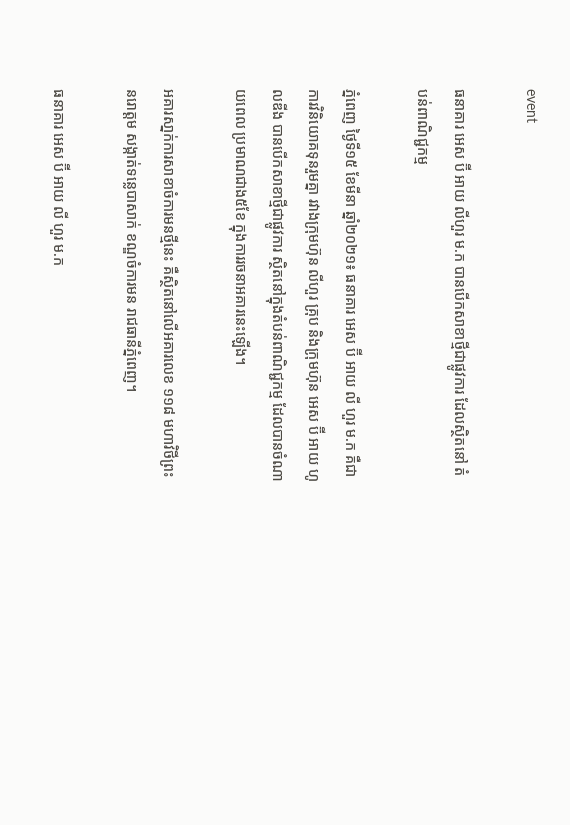event

ធនាគារ អេស ប៊ី អាយ លីហួរ ម.ក បានបើកសាខាថ្មីជាផ្លូវការ ដែលស្ថិតនៅ តំបន់ពាណិជ្ជកម្ម

ភ្នំពេញ ថ្ងៃទី១៥ ខែមីនា ឆ្នាំ២០២១៖ ធនាគារ អេស ប៊ី អាយ លី ហួរ ម.ក គឺជាការវិនិយោគទុនរួមគ្នា រវាងក្រុមហ៊ុន លីហួរ គ្រុប និងក្រុមហ៊ុន អេស ប៊ី អាយ ហូលឌីង បានបើកសាខាថ្មីជាផ្លូវការ ស្ថិតនៅក្នុងតំបន់ពាណិជ្ជកម្ម ដែលបានចំណាយពេល ប្រមាណជាង៥ខែ ក្នុងការរចនាអគារនេះឡើង។

អគារសា្នក់ការសាខាចំការមនថ្មីនេះ គឺស្ថិតនៅលើអគារលេខ ១១៨ មហាវិថីព្រះនរោត្តម សង្កាត់ទន្លេបាសាក់ ខណ្ឌចំការមន រាជធានីភ្នំពេញ។

ធនាគារ អេស ប៊ី អាយ លី ហួរ ម.ក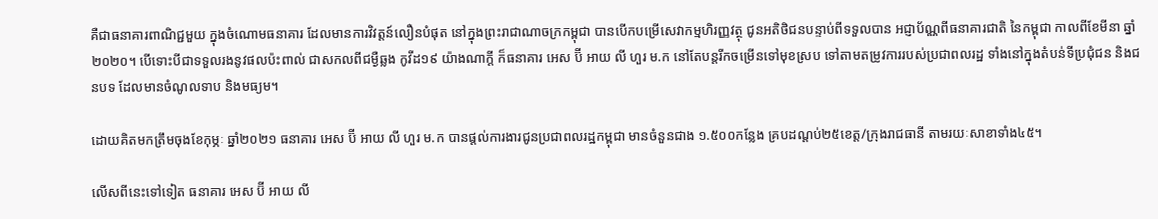គឺជាធនាគារពាណិជ្ជមួយ ក្នុងចំណោមធនាគារ ដែលមានការវិវត្តន៍លឿនបំផុត នៅក្នុងព្រះរាជាណាចក្រកម្ពុជា បានបើកបម្រើសេវាកម្មហិរញ្ញវត្ថុ ជូនអតិថិជនបន្ទាប់ពីទទួលបាន អជ្ញាប័ណ្ណពីធនាគារជាតិ នៃកម្ពុជា កាលពីខែមីនា ឆ្នាំ២០២០។ បើទោះបីជាទទួលរងនូវផលប៉ះពាល់ ជាសកលពីជម្ងឺឆ្លង កូវីដ១៩ យ៉ាងណាក្តី ក៏ធនាគារ អេស ប៊ី អាយ លី ហួរ ម.ក នៅតែបន្តរីកចម្រើនទៅមុខស្រប ទៅតាមតម្រូវការរបស់ប្រជាពលរដ្ឋ ទាំងនៅក្នុងតំបន់ទីប្រជុំជន និងជនបទ ដែលមានចំណូលទាប និងមធ្យម។

ដោយគិតមកត្រឹមចុងខែកុម្ភៈ ឆ្នាំ២០២១ ធនាគារ អេស ប៊ី អាយ លី ហួរ ម.ក បានផ្តល់ការងារជូនប្រជាពលរដ្ឋកម្ពុជា មានចំនួនជាង ១.៥០០កន្លែង គ្របដណ្តប់២៥ខេត្ត/ក្រុងរាជធានី តាមរយៈសាខាទាំង៤៥។

លើសពីនេះទៅទៀត ធនាគារ អេស ប៊ី អាយ លី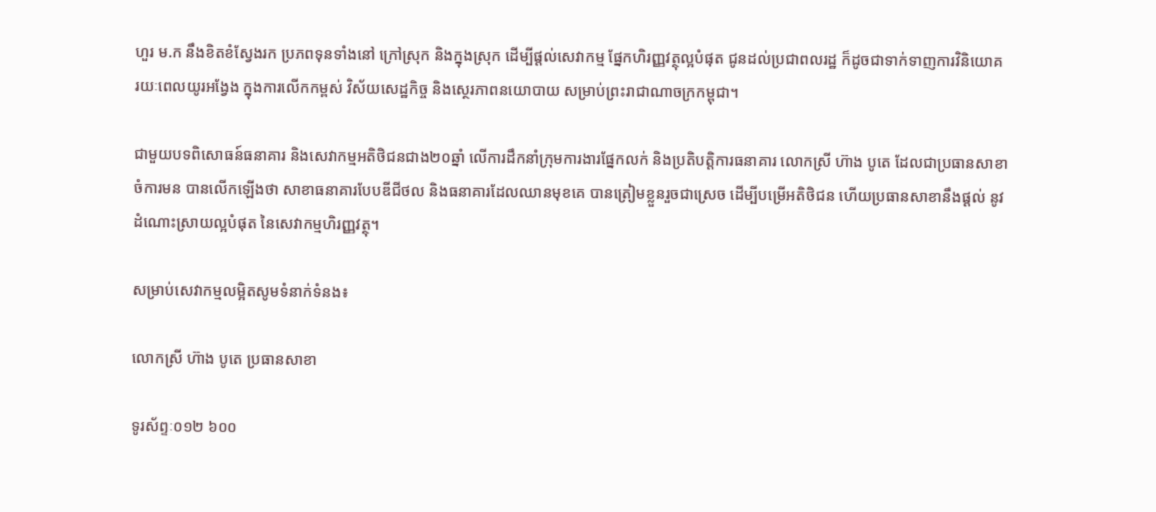ហួរ ម.ក នឹងខិតខំស្វែងរក ប្រភពទុនទាំងនៅ ក្រៅស្រុក និងក្នុងស្រុក ដើម្បីផ្តល់សេវាកម្ម ផ្នែកហិរញ្ញវត្ថុល្អបំផុត ជូនដល់ប្រជាពលរដ្ឋ ក៏ដូចជាទាក់ទាញការវិនិយោគ រយៈពេលយូរអង្វែង ក្នុងការលើកកម្ពស់ វិស័យសេដ្ឋកិច្ច និងស្ថេរភាពនយោបាយ សម្រាប់ព្រះរាជាណាចក្រកម្ពុជា។

ជាមួយបទពិសោធន៍ធនាគារ និងសេវាកម្មអតិថិជនជាង២០ឆ្នាំ លើការដឹកនាំក្រុមការងារផ្នែកលក់ និងប្រតិបត្តិការធនាគារ លោកស្រី ហ៊ាង បូតេ ដែលជាប្រធានសាខា ចំការមន បានលើកឡើងថា សាខាធនាគារបែបឌីជីថល និងធនាគារដែលឈានមុខគេ បានត្រៀមខ្លួនរួចជាស្រេច ដើម្បីបម្រើអតិថិជន ហើយប្រធានសាខានឹងផ្តល់ នូវដំណោះស្រាយល្អបំផុត នៃសេវាកម្មហិរញ្ញវត្ថុ។

សម្រាប់សេវាកម្មលម្អិតសូមទំនាក់ទំនង៖

លោកស្រី ហ៊ាង បូតេ ប្រធានសាខា

ទូរស័ព្ទៈ០១២ ៦០០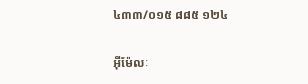៤៣៣/០១៥ ៨៨៥ ១២៤

អ៊ីម៉ែលៈ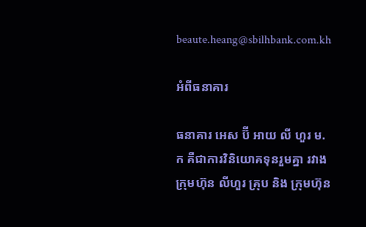beaute.heang@sbilhbank.com.kh

អំពីធនាគារ

ធនាគារ អេស ប៊ី អាយ លី ហួរ ម.ក គឺជាការវិនិយោគទុនរួមគ្នា រវាងក្រុមហ៊ុន លីហួរ គ្រុប និង ក្រុមហ៊ុន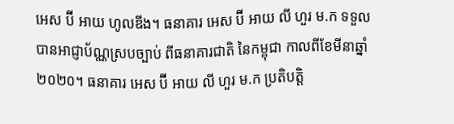អេស ប៊ី អាយ ហូលឌីង។ ធនាគារ អេស ប៊ី អាយ លី ហួរ ម.ក ទទួលបានអាជ្ញាប័ណ្ណស្របច្បាប់ ពីធនាគារជាតិ នៃកម្ពុជា កាលពីខែមីនាឆ្នាំ២០២០។ ធនាគារ អេស ប៊ី អាយ លី ហួរ ម.ក ប្រតិបត្តិ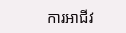ការអាជីវ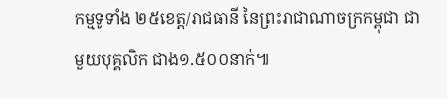កម្មទូទាំង ២៥ខេត្ត/រាជធានី នៃព្រះរាជាណាចក្រកម្ពុជា ជាមួយបុគ្គលិក ជាង១.៥០០នាក់៕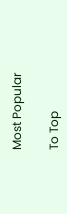Most Popular

To Top